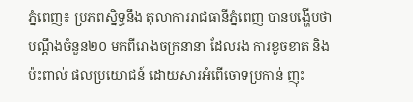ភ្នំពេញ៖ ប្រភពសិ្នទ្ធនឹង តុលាការរាជធានីភ្នំពេញ បានបង្ហើបថា បណ្ដឹងចំនួន២០ មកពីរោងចក្រនានា ដែលរង ការខូចខាត និងប៉ះពាល់ ផលប្រយោជន៍ ដោយសារអំពើចោទប្រកាន់ ញុះ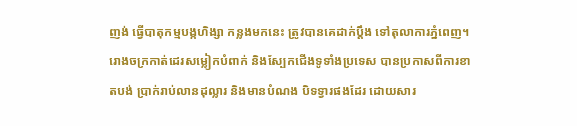ញង់ ធ្វើបាតុកម្មបង្កហិង្សា កន្លងមកនេះ ត្រូវបានគេដាក់ប្ដឹង ទៅតុលាការភ្នំពេញ។
រោងចក្រកាត់ដេរសម្លៀកបំពាក់ និងស្បែកជើងទូទាំងប្រទេស បានប្រកាសពីការខាតបង់ ប្រាក់រាប់លានដុល្លារ និងមានបំណង បិទទ្វារផងដែរ ដោយសារ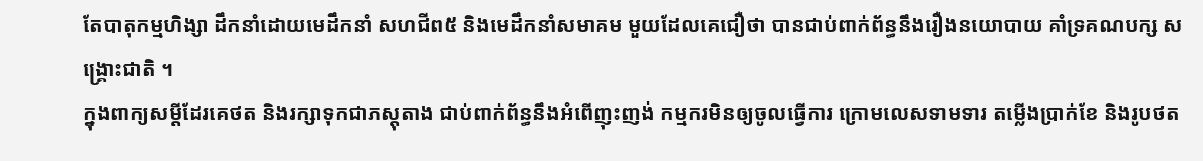តែបាតុកម្មហិង្សា ដឹកនាំដោយមេដឹកនាំ សហជីព៥ និងមេដឹកនាំសមាគម មួយដែលគេជឿថា បានជាប់ពាក់ព័ន្ធនឹងរឿងនយោបាយ គាំទ្រគណបក្ស សង្គ្រោះជាតិ ។
ក្នុងពាក្យសម្ដីដែរគេថត និងរក្សាទុកជាភស្ដុតាង ជាប់ពាក់ព័ន្ធនឹងអំពើញុះញង់ កម្មករមិនឲ្យចូលធ្វើការ ក្រោមលេសទាមទារ តម្លើងប្រាក់ខែ និងរូបថត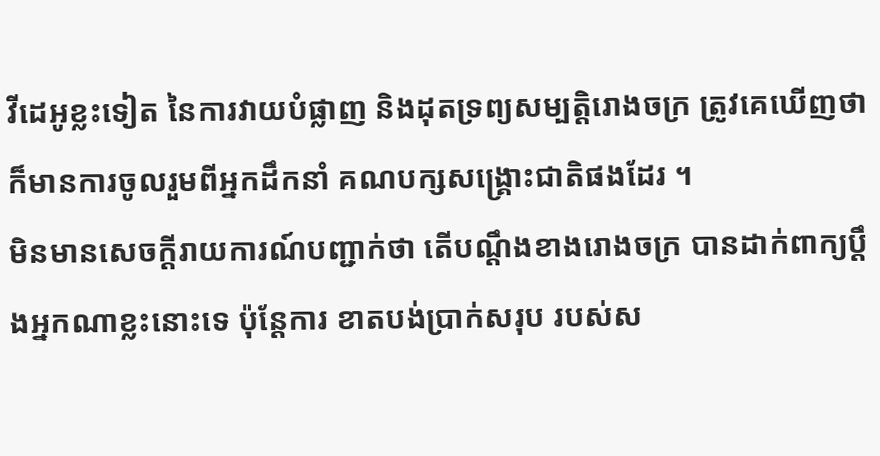វីដេអូខ្លះទៀត នៃការវាយបំផ្លាញ និងដុតទ្រព្យសម្បត្តិរោងចក្រ ត្រូវគេឃើញថា ក៏មានការចូលរួមពីអ្នកដឹកនាំ គណបក្សសង្គ្រោះជាតិផងដែរ ។
មិនមានសេចក្ដីរាយការណ៍បញ្ជាក់ថា តើបណ្ដឹងខាងរោងចក្រ បានដាក់ពាក្យប្ដឹងអ្នកណាខ្លះនោះទេ ប៉ុន្តែការ ខាតបង់ប្រាក់សរុប របស់ស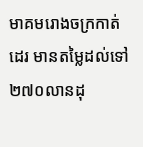មាគមរោងចក្រកាត់ដេរ មានតម្លៃដល់ទៅ ២៧០លានដុ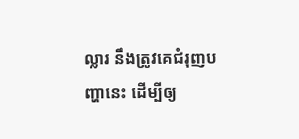ល្លារ នឹងត្រូវគេជំរុញបញ្ហានេះ ដើម្បីឲ្យ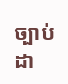ច្បាប់ដា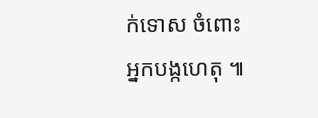ក់ទោស ចំពោះអ្នកបង្កហេតុ ៕